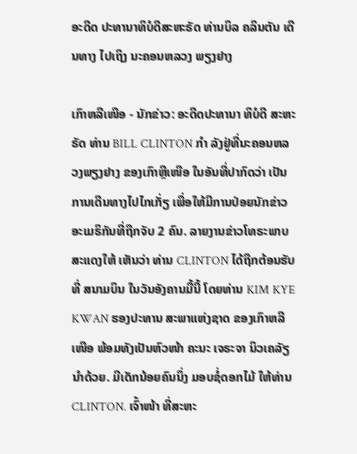ອະດີດ ປະທານາທິບໍດີສະຫະຣັດ ທ່ານບິລ ຄລິນຕັນ ເດີນທາງ ໄປເຖິງ ນະຄອນຫລວງ ພຽງຢາງ

ເກົາຫລີເໜືອ - ນັກຂ່າວ: ອະດີດປະທານາ ທິບໍດີ ສະຫະຣັດ ທ່ານ BILL CLINTON ກຳ ລັງຢູ່ທີ່ນະຄອນຫລວງພຽງຢາງ ຂອງເກົາຫຼີເໜືອ ໃນອັນທີ່ປາກົດວ່າ ເປັນການເດີນທາງໄປໄກເກັ່ຽ ເພື່ອໃຫ້ມີການປ່ອຍນັກຂ່າວອະເມຣິກັນທີ່ຖືກຈັບ 2 ຄົນ. ລາຍງານຂ່າວໂທຣະພາບ ສະແດງໃຫ້ ເຫັນວ່າ ທ່ານ CLINTON ໄດ້ຖືກຕ້ອນຮັບ ທີ່ ສນາມບິນ ໃນວັນອັງຄານມື້ນີ້ ໂດຍທ່ານ KIM KYE KWAN ຮອງປະທານ ສະພາແຫ່ງຊາດ ຂອງເກົາຫລີເໜືອ ພ້ອມທັງເປັນຫົວໜ້າ ຄະນະ ເຈຣະຈາ ນິວເຄລັຽນຳດ້ວຍ. ມີເດັກນ້ອຍຄົນນຶ່ງ ມອບຊໍ່ດອກໄມ້ ໃຫ້ທ່ານ CLINTON. ເຈົ້າໜ້າ ທີ່ສະຫະ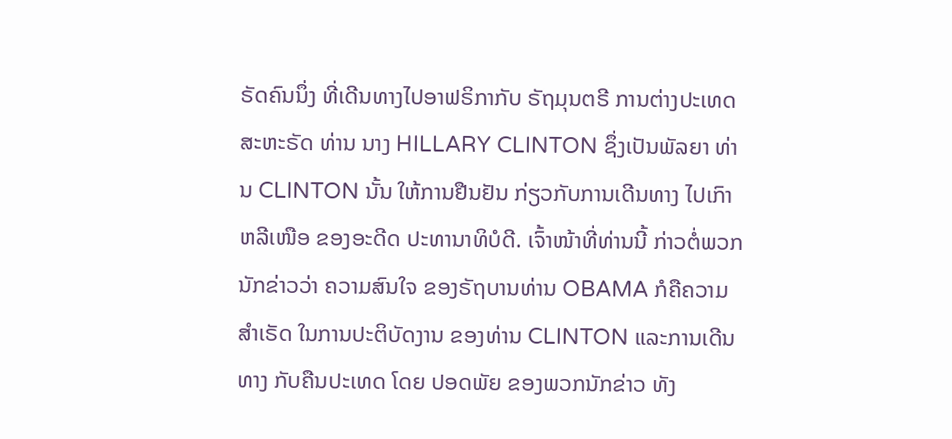ຣັດຄົນນຶ່ງ ທີ່ເດີນທາງໄປອາຟຣິກາກັບ ຣັຖມຸນຕຣີ ການຕ່າງປະເທດ ສະຫະຣັດ ທ່ານ ນາງ HILLARY CLINTON ຊຶ່ງເປັນພັລຍາ ທ່ານ CLINTON ນັ້ນ ໃຫ້ການຢືນຢັນ ກ່ຽວກັບການເດີນທາງ ໄປເກົາຫລີເໜືອ ຂອງອະດີດ ປະທານາທິບໍດີ. ເຈົ້າໜ້າທີ່ທ່ານນີ້ ກ່າວຕໍ່ພວກນັກຂ່າວວ່າ ຄວາມສົນໃຈ ຂອງຣັຖບານທ່ານ OBAMA ກໍຄືຄວາມສຳເຣັດ ໃນການປະຕິບັດງານ ຂອງທ່ານ CLINTON ແລະການເດີນທາງ ກັບຄືນປະເທດ ໂດຍ ປອດພັຍ ຂອງພວກນັກຂ່າວ ທັງ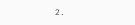2.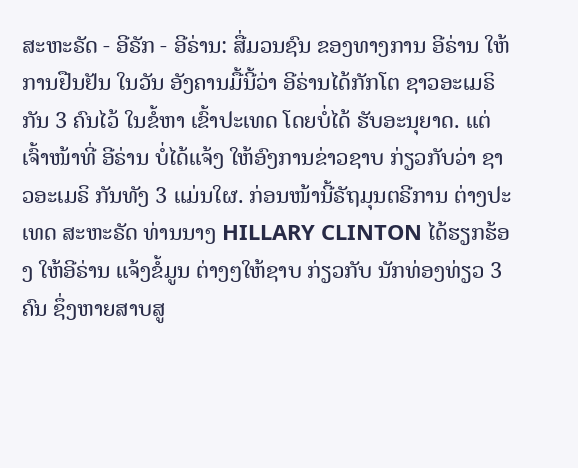ສະຫະຣັດ - ອີຣັກ - ອີຣ່ານ: ສື່ມວນຊົນ ຂອງທາງການ ອີຣ່ານ ໃຫ້ການຢືນຢັນ ໃນວັນ ອັງຄານມື້ນີ້ວ່າ ອີຣ່ານໄດ້ກັກໂຕ ຊາວອະເມຣິ ກັນ 3 ຄົນໄວ້ ໃນຂໍ້ຫາ ເຂົ້າປະເທດ ໂດຍບໍ່ໄດ້ ຮັບອະນຸຍາດ. ແຕ່ເຈົ້າໜ້າທີ່ ອີຣ່ານ ບໍ່ໄດ້ແຈ້ງ ໃຫ້ອົງການຂ່າວຊາບ ກ່ຽວກັບວ່າ ຊາວອະເມຣິ ກັນທັງ 3 ແມ່ນໃຜ. ກ່ອນໜ້ານີ້ຣັຖມຸນຕຣີການ ຕ່າງປະເທດ ສະຫະຣັດ ທ່ານນາງ HILLARY CLINTON ໄດ້ຮຽກຮ້ອງ ໃຫ້ອີຣ່ານ ແຈ້ງຂໍ້ມູນ ຕ່າງໆໃຫ້ຊາບ ກ່ຽວກັບ ນັກທ່ອງທ່ຽວ 3 ຄົນ ຊຶ່ງຫາຍສາບສູ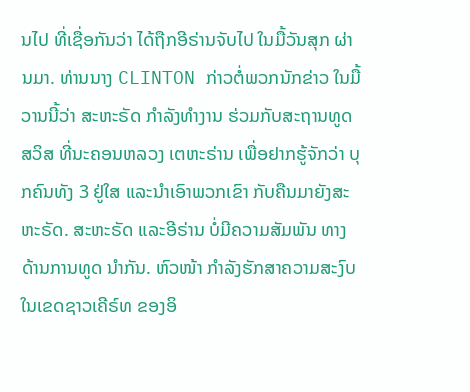ນໄປ ທີ່ເຊື່ອກັນວ່າ ໄດ້ຖືກອີຣ່ານຈັບໄປ ໃນມື້ວັນສຸກ ຜ່ານມາ. ທ່ານນາງ CLINTON ກ່າວຕໍ່ພວກນັກຂ່າວ ໃນມື້ວານນີ້ວ່າ ສະຫະຣັດ ກຳລັງທຳງານ ຮ່ວມກັບສະຖານທູດສວິສ ທີ່ນະຄອນຫລວງ ເຕຫະຣ່ານ ເພື່ອຢາກຮູ້ຈັກວ່າ ບຸກຄົນທັງ 3 ຢູ່ໃສ ແລະນຳເອົາພວກເຂົາ ກັບຄືນມາຍັງສະຫະຣັດ. ສະຫະຣັດ ແລະອີຣ່ານ ບໍ່ມີຄວາມສັມພັນ ທາງດ້ານການທູດ ນຳກັນ. ຫົວໜ້າ ກຳລັງຮັກສາຄວາມສະງົບ ໃນເຂດຊາວເຄີຣ໌ທ ຂອງອິ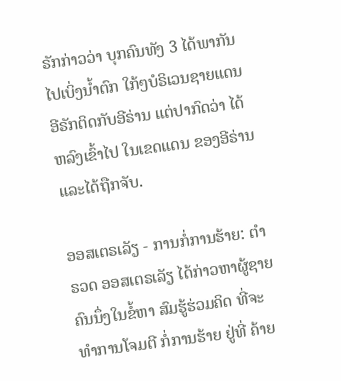ຣັກກ່າວວ່າ ບຸກຄົນທັງ 3 ໄດ້ພາກັນໄປເບິ່ງນ້ຳຕົກ ໃກ້ໆບໍຣິເວນຊາຍແດນ ອີຣັກຕິດກັບອີຣ່ານ ແຕ່ປາກົດວ່າ ໄດ້ຫລົງເຂົ້າໄປ ໃນເຂດແດນ ຂອງອີຣ່ານ ແລະໄດ້ຖືກຈັບ.

ອອສເຕຣເລັຽ - ການກໍ່ການຮ້າຍ: ຕຳຣວດ ອອສເຕຣເລັຽ ໄດ້ກ່າວຫາຜູ້ຊາຍຄົນນຶ່ງໃນຂໍ້ຫາ ສົມຮູ້ຮ່ວມຄິດ ທີ່ຈະທຳການໂຈມຕີ ກໍ່ການຮ້າຍ ຢູ່ທີ່ ຄ້າຍ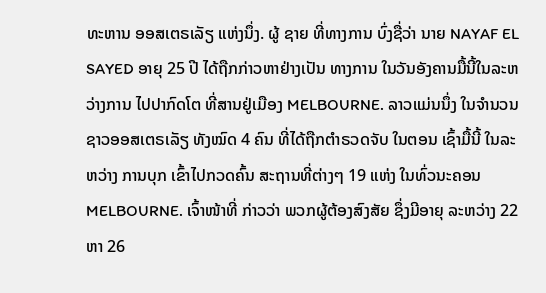ທະຫານ ອອສເຕຣເລັຽ ແຫ່ງນຶ່ງ. ຜູ້ ຊາຍ ທີ່ທາງການ ບົ່ງຊື່ວ່າ ນາຍ NAYAF EL SAYED ອາຍຸ 25 ປີ ໄດ້ຖືກກ່າວຫາຢ່າງເປັນ ທາງການ ໃນວັນອັງຄານມື້ນີ້ໃນລະຫວ່າງການ ໄປປາກົດໂຕ ທີ່ສານຢູ່ເມືອງ MELBOURNE. ລາວແມ່ນນຶ່ງ ໃນຈຳນວນ ຊາວອອສເຕຣເລັຽ ທັງໝົດ 4 ຄົນ ທີ່ໄດ້ຖືກຕຳຣວດຈັບ ໃນຕອນ ເຊົ້າມື້ນີ້ ໃນລະຫວ່າງ ການບຸກ ເຂົ້າໄປກວດຄົ້ນ ສະຖານທີ່ຕ່າງໆ 19 ແຫ່ງ ໃນທົ່ວນະຄອນ MELBOURNE. ເຈົ້າໜ້າທີ່ ກ່າວວ່າ ພວກຜູ້ຕ້ອງສົງສັຍ ຊຶ່ງມີອາຍຸ ລະຫວ່າງ 22 ຫາ 26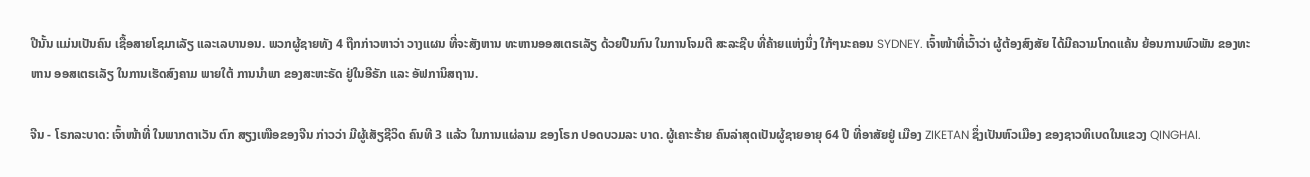ປີນັ້ນ ແມ່ນເປັນຄົນ ເຊື້ອສາຍໂຊມາເລັຽ ແລະເລບານອນ. ພວກຜູ້ຊາຍທັງ 4 ຖືກກ່າວຫາວ່າ ວາງແຜນ ທີ່ຈະສັງຫານ ທະຫານອອສເຕຣເລັຽ ດ້ວຍປືນກົນ ໃນການໂຈມຕີ ສະລະຊີບ ທີ່ຄ້າຍແຫ່ງນຶ່ງ ໃກ້ໆນະຄອນ SYDNEY. ເຈົ້າໜ້າທີ່ເວົ້າວ່າ ຜູ້ຕ້ອງສົງສັຍ ໄດ້ມີຄວາມໂກດແຄ້ນ ຍ້ອນການພົວພັນ ຂອງທະຫານ ອອສເຕຣເລັຽ ໃນການເຮັດສົງຄາມ ພາຍໃຕ້ ການນຳພາ ຂອງສະຫະຣັດ ຢູ່ໃນອີຣັກ ແລະ ອັຟການິສຖານ.

ຈີນ - ໂຣກລະບາດ: ເຈົ້າໜ້າທີ່ ໃນພາກຕາເວັນ ຕົກ ສຽງເໜືອຂອງຈີນ ກ່າວວ່າ ມີຜູ້ເສັຽຊີວິດ ຄົນທີ 3 ແລ້ວ ໃນການແຜ່ລາມ ຂອງໂຣກ ປອດບວມລະ ບາດ. ຜູ້ເຄາະຮ້າຍ ຄົນລ່າສຸດເປັນຜູ້ຊາຍອາຍຸ 64 ປີ ທີ່ອາສັຍຢູ່ ເມືອງ ZIKETAN ຊຶ່ງເປັນຫົວເມືອງ ຂອງຊາວທິເບດໃນແຂວງ QINGHAI.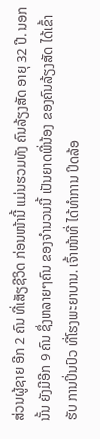ສ່ວນຜູ້ຊາຍ ອີກ 2 ຄົນ ທີ່ເສັຽຊີວິດ ກ່ອນໜ້ານີ້ ແມ່ນຮວມທັງ ຄົນລ້ຽງສັດ ອາຍຸ 32 ປີ. ນອກນັ້ນ ຍັງມີອີກ 9 ຄົນ ຊຶ່ງຫລາຍໆຄົນ ຂອງຈຳນວນນີ້ ເປັນຍາດພີ່ນ້ອງ ຂອງຄົນລ້ຽງສັດ ໄດ້ເຂົ້າຮັບ ການປິ່ນປົວ ທີ່ໂຮງພະຍາບານ. ເຈົ້າໜ້າທີ່ ໄດ້ທຳການ ປິດລ້ອ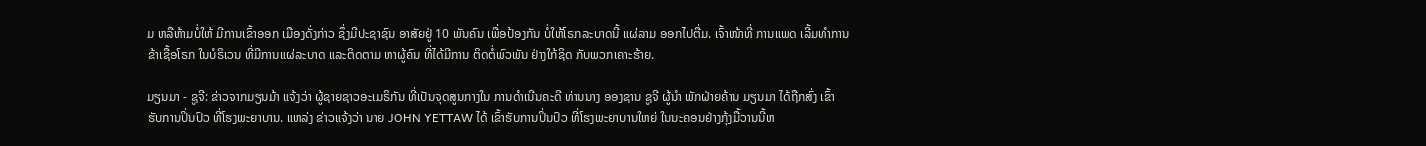ມ ຫລືຫ້າມບໍ່ໃຫ້ ມີການເຂົ້າອອກ ເມືອງດັ່ງກ່າວ ຊຶ່ງມີປະຊາຊົນ ອາສັຍຢູ່ 10 ພັນຄົນ ເພື່ອປ້ອງກັນ ບໍ່ໃຫ້ໂຣກລະບາດນີ້ ແຜ່ລາມ ອອກໄປຕື່ມ. ເຈົ້າໜ້າທີ່ ການແພດ ເລີ້ມທຳການ ຂ້າເຊື້ອໂຣກ ໃນບໍຣິເວນ ທີ່ມີການແຜ່ລະບາດ ແລະຕິດຕາມ ຫາຜູ້ຄົນ ທີ່ໄດ້ມີການ ຕິດຕໍ່ພົວພັນ ຢ່າງໃກ້ຊິດ ກັບພວກເຄາະຮ້າຍ.

ມຽນມາ - ຊູຈີ: ຂ່າວຈາກມຽນມ້າ ແຈ້ງວ່າ ຜູ້ຊາຍຊາວອະເມຣິກັນ ທີ່ເປັນຈຸດສູນກາງໃນ ການດຳເນີນຄະດີ ທ່ານນາງ ອອງຊານ ຊູຈີ ຜູ້ນຳ ພັກຝ່າຍຄ້ານ ມຽນມາ ໄດ້ຖືກສົ່ງ ເຂົ້າ ຮັບການປິ່ນປົວ ທີ່ໂຮງພະຍາບານ. ແຫລ່ງ ຂ່າວແຈ້ງວ່າ ນາຍ JOHN YETTAW ໄດ້ ເຂົ້າຮັບການປິ່ນປົວ ທີ່ໂຮງພະຍາບານໃຫຍ່ ໃນນະຄອນຢ່າງກຸ້ງມື້ວານນີ້ຫ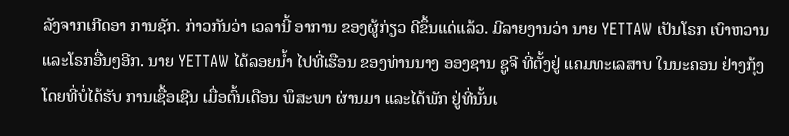ລັງຈາກເກີດອາ ການຊັກ. ກ່າວກັນວ່າ ເວລານີ້ ອາການ ຂອງຜູ້ກ່ຽວ ດີຂຶ້ນແດ່ແລ້ວ. ມີລາຍງານວ່າ ນາຍ YETTAW ເປັນໂຣກ ເບົາຫວານ ແລະໂຣກອື່ນໆອີກ. ນາຍ YETTAW ໄດ້ລອຍນ້ຳ ໄປທີ່ເຮືອນ ຂອງທ່ານນາງ ອອງຊານ ຊູຈີ ທີ່ຕັ້ງຢູ່ ແຄມທະເລສາບ ໃນນະຄອນ ຢ່າງກຸ້ງ ໂດຍທີ່ບໍ່ໄດ້ຮັບ ການເຊື້ອເຊີນ ເມື່ອຕົ້ນເດືອນ ພຶສະພາ ຜ່ານມາ ແລະໄດ້ພັກ ຢູ່ທີ່ນັ້ນເ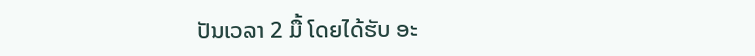ປັນເວລາ 2 ມື້ ໂດຍໄດ້ຮັບ ອະ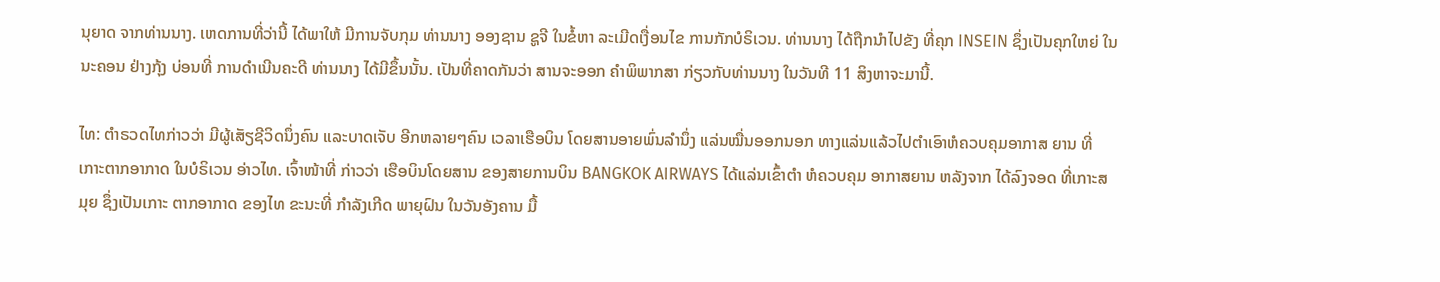ນຸຍາດ ຈາກທ່ານນາງ. ເຫດການທີ່ວ່ານີ້ ໄດ້ພາໃຫ້ ມີການຈັບກຸມ ທ່ານນາງ ອອງຊານ ຊູຈີ ໃນຂໍ້ຫາ ລະເມີດເງື່ອນໄຂ ການກັກບໍຣິເວນ. ທ່ານນາງ ໄດ້ຖືກນຳໄປຂັງ ທີ່ຄຸກ INSEIN ຊຶ່ງເປັນຄຸກໃຫຍ່ ໃນນະຄອນ ຢ່າງກຸ້ງ ບ່ອນທີ່ ການດຳເນີນຄະດີ ທ່ານນາງ ໄດ້ມີຂຶ້ນນັ້ນ. ເປັນທີ່ຄາດກັນວ່າ ສານຈະອອກ ຄຳພິພາກສາ ກ່ຽວກັບທ່ານນາງ ໃນວັນທີ 11 ສິງຫາຈະມານີ້.

ໄທ: ຕຳຣວດໄທກ່າວວ່າ ມີຜູ້ເສັຽຊີວິດນຶ່ງຄົນ ແລະບາດເຈັບ ອີກຫລາຍໆຄົນ ເວລາເຮືອບິນ ໂດຍສານອາຍພົ່ນລຳນຶ່ງ ແລ່ນໝື່ນອອກນອກ ທາງແລ່ນແລ້ວໄປຕຳເອົາຫໍຄວບຄຸມອາກາສ ຍານ ທີ່ເກາະຕາກອາກາດ ໃນບໍຣິເວນ ອ່າວໄທ. ເຈົ້າໜ້າທີ່ ກ່າວວ່າ ເຮືອບິນໂດຍສານ ຂອງສາຍການບິນ BANGKOK AIRWAYS ໄດ້ແລ່ນເຂົ້າຕຳ ຫໍຄວບຄຸມ ອາກາສຍານ ຫລັງຈາກ ໄດ້ລົງຈອດ ທີ່ເກາະສມຸຍ ຊຶ່ງເປັນເກາະ ຕາກອາກາດ ຂອງໄທ ຂະນະທີ່ ກຳລັງເກີດ ພາຍຸຝົນ ໃນວັນອັງຄານ ມື້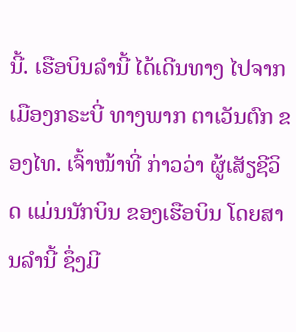ນີ້. ເຮືອບິນລຳນີ້ ໄດ້ເດີນທາງ ໄປຈາກ ເມືອງກຣະບີ່ ທາງພາກ ຕາເວັນຕົກ ຂອງໄທ. ເຈົ້າໜ້າທີ່ ກ່າວວ່າ ຜູ້ເສັຽຊີວິດ ແມ່ນນັກບິນ ຂອງເຮືອບິນ ໂດຍສານລຳນີ້ ຊຶ່ງມີ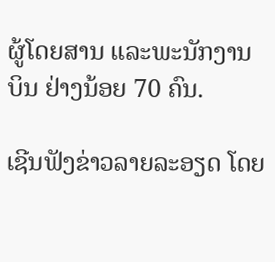ຜູ້ໂດຍສານ ແລະພະນັກງານບິນ ຢ່າງນ້ອຍ 70 ຄົນ.

ເຊີນຟັງຂ່າວລາຍລະອຽດ ໂດຍ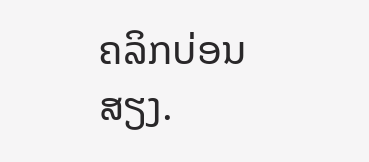ຄລິກບ່ອນສຽງ.